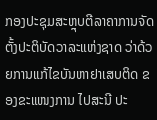ກອງປະຊຸມສະຫຼຸບຕີລາຄາການຈັດຕັ້ງປະຕິບັດວາລະແຫ່ງຊາດ ວ່າດ້ວຍການແກ້ໄຂບັນຫາຢາເສບຕິດ ຂອງຂະແໜງການ ໄປສະນີ ປະ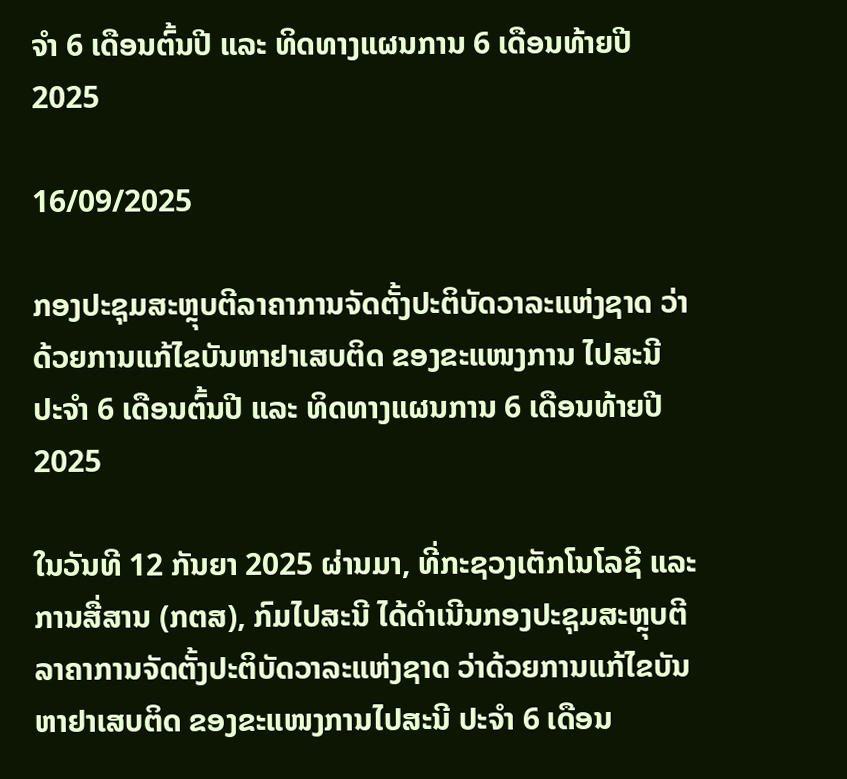ຈຳ 6 ເດືອນຕົ້ນປີ ແລະ ທິດທາງແຜນການ 6 ເດືອນທ້າຍປີ 2025

16/09/2025

ກອງປະຊຸມສະຫຼຸບຕີລາຄາການຈັດຕັ້ງປະຕິບັດວາລະແຫ່ງຊາດ ວ່າດ້ວຍການແກ້ໄຂບັນຫາຢາເສບຕິດ ຂອງຂະແໜງການ ໄປສະນີ ປະຈຳ 6 ເດືອນຕົ້ນປີ ແລະ ທິດທາງແຜນການ 6 ເດືອນທ້າຍປີ 2025

ໃນວັນທີ 12 ກັນຍາ 2025 ຜ່ານມາ, ທີ່ກະຊວງເຕັກໂນໂລຊີ ແລະ ການສື່ສານ (ກຕສ), ກົມໄປສະນີ ໄດ້ດຳເນີນກອງປະຊຸມສະຫຼຸບຕີລາຄາການຈັດຕັ້ງປະຕິບັດວາລະແຫ່ງຊາດ ວ່າດ້ວຍການແກ້ໄຂບັນຫາຢາເສບຕິດ ຂອງຂະແໜງການໄປສະນີ ປະຈຳ 6 ເດືອນ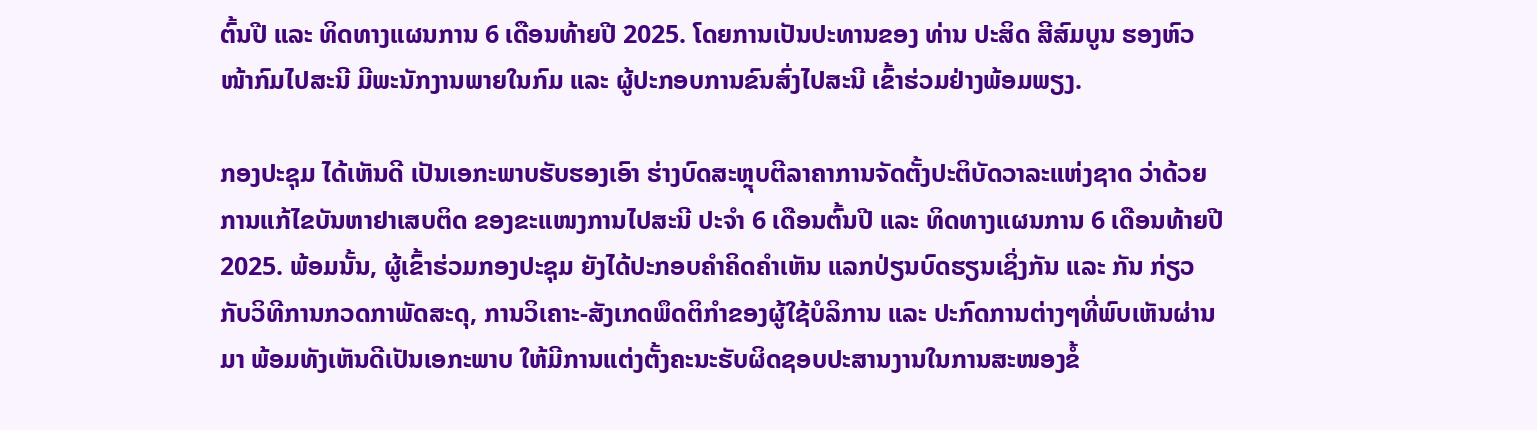ຕົ້ນປີ ແລະ ທິດທາງແຜນການ 6 ເດືອນທ້າຍປີ 2025. ໂດຍການເປັນປະທານຂອງ ທ່ານ ປະສິດ ສີສົມບູນ ຮອງຫົວໜ້າກົມໄປສະນີ ມີພະນັກງານພາຍໃນກົມ ແລະ ຜູ້ປະກອບການຂົນສົ່ງໄປສະນີ ເຂົ້າຮ່ວມຢ່າງພ້ອມພຽງ.

ກອງປະຊຸມ ໄດ້ເຫັນດີ ເປັນເອກະພາບຮັບຮອງເອົາ ຮ່າງບົດສະຫຼຸບຕີລາຄາການຈັດຕັ້ງປະຕິບັດວາລະແຫ່ງຊາດ ວ່າດ້ວຍການແກ້ໄຂບັນຫາຢາເສບຕິດ ຂອງຂະແໜງການໄປສະນີ ປະຈຳ 6 ເດືອນຕົ້ນປີ ແລະ ທິດທາງແຜນການ 6 ເດືອນທ້າຍປີ 2025. ພ້ອມນັ້ນ, ຜູ້ເຂົ້າຮ່ວມກອງປະຊຸມ ຍັງໄດ້ປະກອບຄຳຄິດຄຳເຫັນ ແລກປ່ຽນບົດຮຽນເຊິ່ງກັນ ແລະ ກັນ ກ່ຽວກັບວິທີການກວດກາພັດສະດຸ, ການວິເຄາະ-ສັງເກດພຶດຕິກຳຂອງຜູ້ໃຊ້ບໍລິການ ແລະ ປະກົດການຕ່າງໆທີ່ພົບເຫັນຜ່ານມາ ພ້ອມທັງເຫັນດີເປັນເອກະພາບ ໃຫ້ມີການແຕ່ງຕັ້ງຄະນະຮັບຜິດຊອບປະສານງານໃນການສະໜອງຂໍ້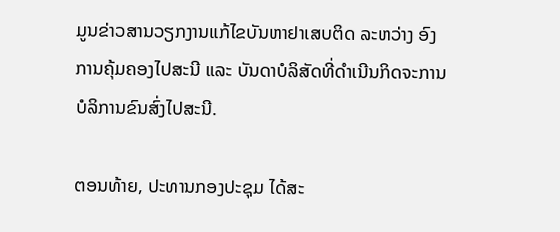ມູນຂ່າວສານວຽກງານແກ້ໄຂບັນຫາຢາເສບຕິດ ລະຫວ່າງ ອົງການຄຸ້ມຄອງໄປສະນີ ແລະ ບັນດາບໍລິສັດທີ່ດຳເນີນກິດຈະການບໍລິການຂົນສົ່ງໄປສະນີ.

ຕອນທ້າຍ, ປະທານກອງປະຊຸມ ໄດ້ສະ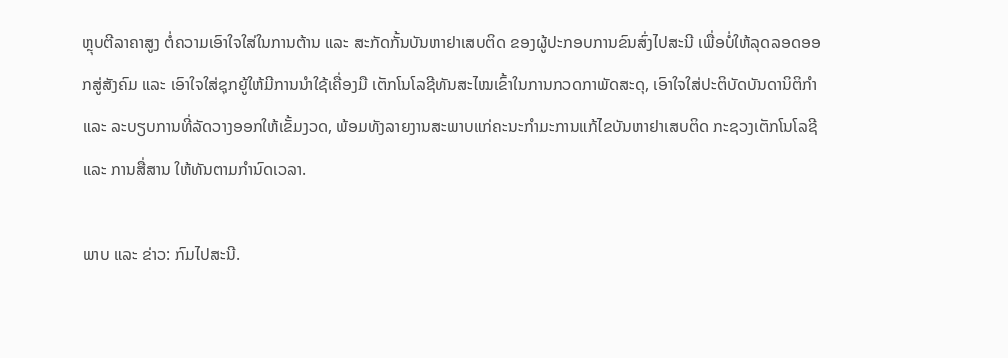ຫຼຸບຕີລາຄາສູງ ຕໍ່ຄວາມເອົາໃຈໃສ່ໃນການຕ້ານ ແລະ ສະກັດກັ້ນບັນຫາຢາເສບຕິດ ຂອງຜູ້ປະກອບການຂົນສົ່ງໄປສະນີ ເພື່ອບໍ່ໃຫ້ລຸດລອດອອກສູ່ສັງຄົມ ແລະ ເອົາໃຈໃສ່ຊຸກຍູ້ໃຫ້ມີການນຳໃຊ້ເຄື່ອງມື ເຕັກໂນໂລຊີທັນສະໄໝເຂົ້າໃນການກວດກາພັດສະດຸ, ເອົາໃຈໃສ່ປະຕິບັດບັນດານິຕິກຳ ແລະ ລະບຽບການທີ່ລັດວາງອອກໃຫ້ເຂັ້ມງວດ, ພ້ອມທັງລາຍງານສະພາບແກ່ຄະນະກຳມະການແກ້ໄຂບັນຫາຢາເສບຕິດ ກະຊວງເຕັກໂນໂລຊີ ແລະ ການສື່ສານ ໃຫ້ທັນຕາມກຳນົດເວລາ.

ພາບ ແລະ ຂ່າວ: ກົມໄປສະນີ.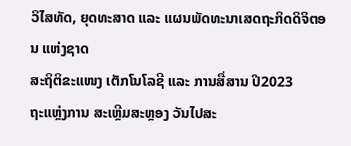ວິໄສທັດ, ຍຸດທະສາດ ແລະ ແຜນພັດທະນາເສດຖະກິດດິຈິຕອນ ແຫ່ງຊາດ
ສະຖິຕິຂະແໜງ ເຕັກໂນໂລຊີ ແລະ ການສື່ສານ ປີ2023
ຖະແຫຼ່ງການ ສະເຫຼີມສະຫຼອງ ວັນໄປສະ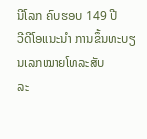ນີໂລກ ຄົບຮອບ 149 ປີ
ວີດີໂອແນະນໍາ ການຂຶ້ນທະບຽນເລກໝາຍໂທລະສັບ
ລະ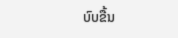ບົບຂື້ນ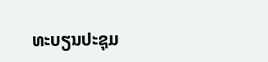ທະບຽນປະຊຸມ